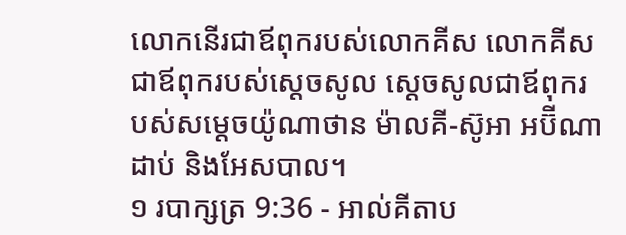លោកនើរជាឪពុករបស់លោកគីស លោកគីស ជាឪពុករបស់ស្តេចសូល ស្តេចសូលជាឪពុករបស់សម្តេចយ៉ូណាថាន ម៉ាលគី-ស៊ូអា អប៊ីណាដាប់ និងអែសបាល។
១ របាក្សត្រ 9:36 - អាល់គីតាប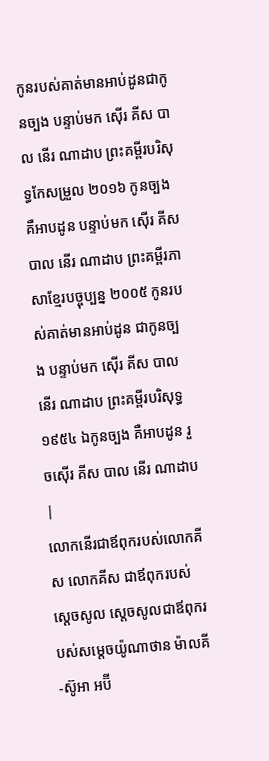កូនរបស់គាត់មានអាប់ដូនជាកូនច្បង បន្ទាប់មក ស៊ើរ គីស បាល នើរ ណាដាប ព្រះគម្ពីរបរិសុទ្ធកែសម្រួល ២០១៦ កូនច្បង គឺអាបដូន បន្ទាប់មក ស៊ើរ គីស បាល នើរ ណាដាប ព្រះគម្ពីរភាសាខ្មែរបច្ចុប្បន្ន ២០០៥ កូនរបស់គាត់មានអាប់ដូន ជាកូនច្បង បន្ទាប់មក ស៊ើរ គីស បាល នើរ ណាដាប ព្រះគម្ពីរបរិសុទ្ធ ១៩៥៤ ឯកូនច្បង គឺអាបដូន រួចស៊ើរ គីស បាល នើរ ណាដាប |
លោកនើរជាឪពុករបស់លោកគីស លោកគីស ជាឪពុករបស់ស្តេចសូល ស្តេចសូលជាឪពុករបស់សម្តេចយ៉ូណាថាន ម៉ាលគី-ស៊ូអា អប៊ី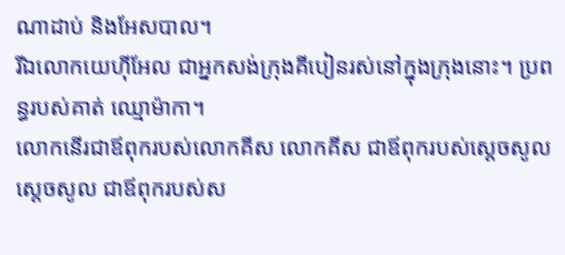ណាដាប់ និងអែសបាល។
រីឯលោកយេហ៊ីអែល ជាអ្នកសង់ក្រុងគីបៀនរស់នៅក្នុងក្រុងនោះ។ ប្រពន្ធរបស់គាត់ ឈ្មោម៉ាកា។
លោកនើរជាឪពុករបស់លោកគីស លោកគីស ជាឪពុករបស់ស្តេចសូលស្តេចសូល ជាឪពុករបស់ស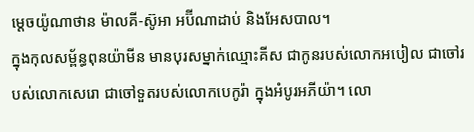ម្តេចយ៉ូណាថាន ម៉ាលគី-ស៊ូអា អប៊ីណាដាប់ និងអែសបាល។
ក្នុងកុលសម្ព័ន្ធពុនយ៉ាមីន មានបុរសម្នាក់ឈ្មោះគីស ជាកូនរបស់លោកអបៀល ជាចៅរបស់លោកសេរោ ជាចៅទួតរបស់លោកបេកូរ៉ា ក្នុងអំបូរអភីយ៉ា។ លោ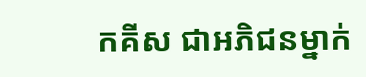កគីស ជាអភិជនម្នាក់